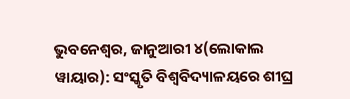ଭୁବନେଶ୍ୱର, ଜାନୁଆରୀ ୪(ଲୋକାଲ ୱାୟାର): ସଂସ୍କୃତି ବିଶ୍ୱବିଦ୍ୟାଳୟରେ ଶୀଘ୍ର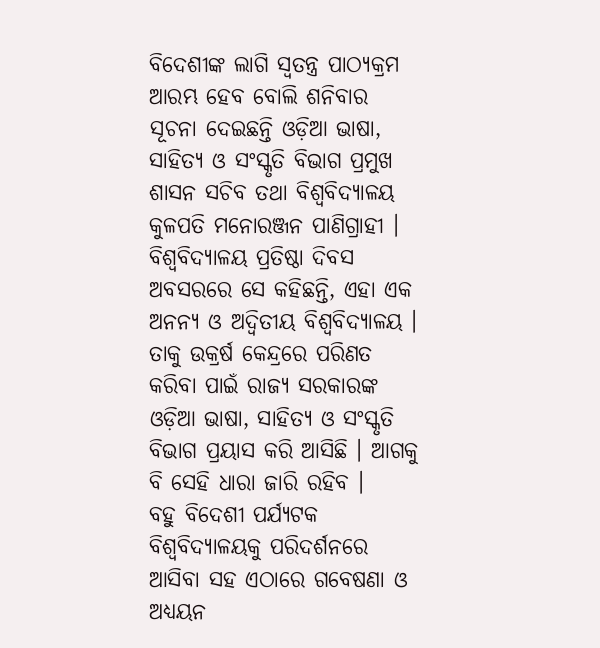ବିଦେଶୀଙ୍କ ଲାଗି ସ୍ୱତନ୍ତ୍ର ପାଠ୍ୟକ୍ରମ ଆରମ୍ଭ ହେବ ବୋଲି ଶନିବାର ସୂଚନା ଦେଇଛନ୍ତି ଓଡ଼ିଆ ଭାଷା, ସାହିତ୍ୟ ଓ ସଂସ୍କୃତି ବିଭାଗ ପ୍ରମୁଖ ଶାସନ ସଚିବ ତଥା ବିଶ୍ୱବିଦ୍ୟାଳୟ କୁଳପତି ମନୋରଞ୍ଜନ ପାଣିଗ୍ରାହୀ ।
ବିଶ୍ୱବିଦ୍ୟାଳୟ ପ୍ରତିଷ୍ଠା ଦିବସ ଅବସରରେ ସେ କହିଛନ୍ତି, ଏହା ଏକ ଅନନ୍ୟ ଓ ଅଦ୍ୱିତୀୟ ବିଶ୍ୱବିଦ୍ୟାଳୟ । ତାକୁ ଉକ୍ରର୍ଷ କେନ୍ଦ୍ରରେ ପରିଣତ କରିବା ପାଇଁ ରାଜ୍ୟ ସରକାରଙ୍କ ଓଡ଼ିଆ ଭାଷା, ସାହିତ୍ୟ ଓ ସଂସ୍କୃତି ବିଭାଗ ପ୍ରୟାସ କରି ଆସିଛି । ଆଗକୁ ବି ସେହି ଧାରା ଜାରି ରହିବ ।
ବହୁ ବିଦେଶୀ ପର୍ଯ୍ୟଟକ ବିଶ୍ୱବିଦ୍ୟାଳୟକୁ ପରିଦର୍ଶନରେ ଆସିବା ସହ ଏଠାରେ ଗବେଷଣା ଓ ଅଧ୍ୟୟନ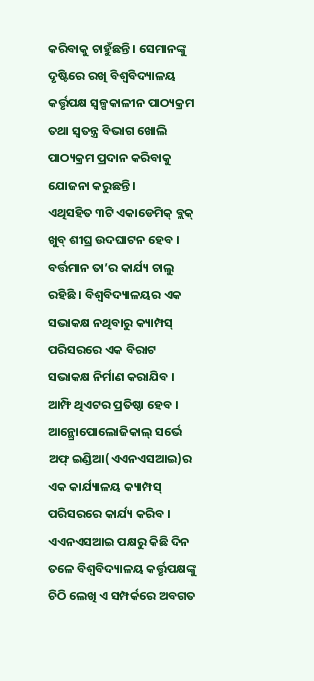କରିବାକୁ ଚାହୁଁଛନ୍ତି । ସେମାନଙ୍କୁ ଦୃଷ୍ଟିରେ ରଖି ବିଶ୍ୱବିଦ୍ୟାଳୟ କର୍ତ୍ତୃପକ୍ଷ ସ୍ୱଳ୍ପକାଳୀନ ପାଠ୍ୟକ୍ରମ ତଥା ସ୍ୱତନ୍ତ୍ର ବିଭାଗ ଖୋଲି ପାଠ୍ୟକ୍ରମ ପ୍ରଦାନ କରିବାକୁ ଯୋଜନା କରୁଛନ୍ତି ।
ଏଥିସହିତ ୩ଟି ଏକାଡେମିକ୍ ବ୍ଲକ୍ ଖୁବ୍ ଶୀଘ୍ର ଉଦଘାଟନ ହେବ । ବର୍ତ୍ତମାନ ତା’ର କାର୍ଯ୍ୟ ଚାଲୁ ରହିଛି । ବିଶ୍ୱବିଦ୍ୟାଳୟର ଏକ ସଭାକକ୍ଷ ନଥିବାରୁ କ୍ୟାମ୍ପସ୍ ପରିସରରେ ଏକ ବିରାଟ ସଭାକକ୍ଷ ନିର୍ମାଣ କରାଯିବ । ଆମ୍ଫି ଥିଏଟର ପ୍ରତିଷ୍ଠା ହେବ ।
ଆନ୍ଥ୍ରୋପୋଲୋଜିକାଲ୍ ସର୍ଭେ ଅଫ୍ ଇଣ୍ଡିଆ(ଏଏନଏସଆଇ)ର ଏକ କାର୍ଯ୍ୟାଳୟ କ୍ୟାମ୍ପସ୍ ପରିସରରେ କାର୍ଯ୍ୟ କରିବ । ଏଏନଏସଆଇ ପକ୍ଷରୁ କିଛି ଦିନ ତଳେ ବିଶ୍ୱବିଦ୍ୟାଳୟ କର୍ତ୍ତୃପକ୍ଷଙ୍କୁ ଚିଠି ଲେଖି ଏ ସମ୍ପର୍କରେ ଅବଗତ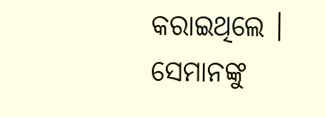କରାଇଥିଲେ । ସେମାନଙ୍କୁ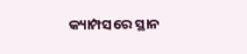କ୍ୟାମ୍ପସରେ ସ୍ଥାନ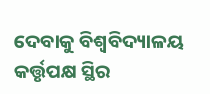ଦେବାକୁ ବିଶ୍ୱବିଦ୍ୟାଳୟ କର୍ତ୍ତୃପକ୍ଷ ସ୍ଥିର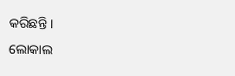କରିଛନ୍ତି ।
ଲୋକାଲ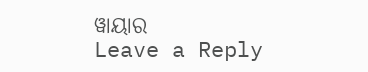ୱାୟାର
Leave a Reply